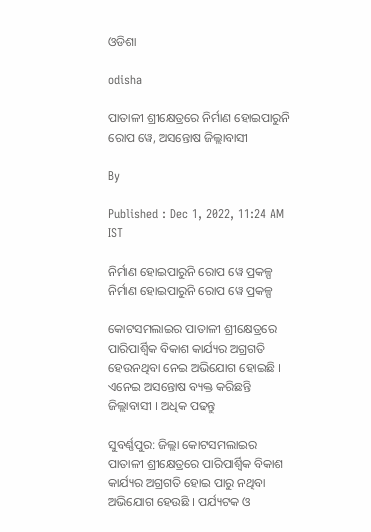ଓଡିଶା

odisha

ପାତାଳୀ ଶ୍ରୀକ୍ଷେତ୍ରରେ ନିର୍ମାଣ ହୋଇପାରୁନି ରୋପ ୱେ, ଅସନ୍ତୋଷ ଜିଲ୍ଲାବାସୀ

By

Published : Dec 1, 2022, 11:24 AM IST

ନିର୍ମାଣ ହୋଇପାରୁନି ରୋପ ୱେ ପ୍ରକଳ୍ପ
ନିର୍ମାଣ ହୋଇପାରୁନି ରୋପ ୱେ ପ୍ରକଳ୍ପ

କୋଟସମଲାଇର ପାତାଳୀ ଶ୍ରୀକ୍ଷେତ୍ରରେ ପାରିପାର୍ଶ୍ବିକ ବିକାଶ କାର୍ଯ୍ୟର ଅଗ୍ରଗତି ହେଉନଥିବା ନେଇ ଅଭିଯୋଗ ହୋଇଛି । ଏନେଇ ଅସନ୍ତୋଷ ବ୍ୟକ୍ତ କରିଛନ୍ତି ଜିଲ୍ଲାବାସୀ । ଅଧିକ ପଢନ୍ତୁ

ସୁବର୍ଣ୍ଣପୁର: ଜିଲ୍ଲା କୋଟସମଲାଇର ପାତାଳୀ ଶ୍ରୀକ୍ଷେତ୍ରରେ ପାରିପାର୍ଶ୍ବିକ ବିକାଶ କାର୍ଯ୍ୟର ଅଗ୍ରଗତି ହୋଇ ପାରୁ ନଥିବା ଅଭିଯୋଗ ହେଉଛି । ପର୍ଯ୍ୟଟକ ଓ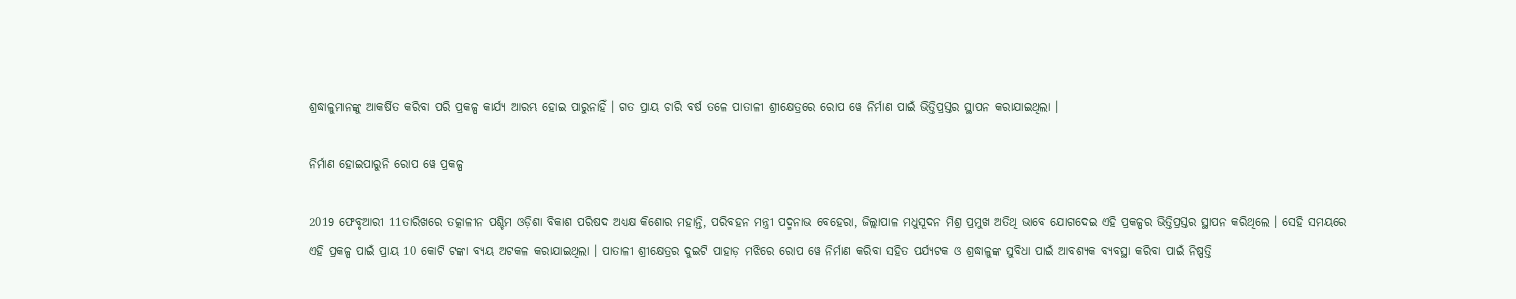ଶ୍ରଦ୍ଧାଳୁମାନଙ୍କୁ ଆକର୍ଷିତ କରିବା ପରି ପ୍ରକଳ୍ପ କାର୍ଯ୍ୟ ଆରମ୍ଭ ହୋଇ ପାରୁନାହିଁ । ଗତ ପ୍ରାୟ ଚାରି ବର୍ଷ ତଳେ ପାତାଳୀ ଶ୍ରୀକ୍ଷେତ୍ରରେ ରୋପ ୱେ ନିର୍ମାଣ ପାଇଁ ଭିତ୍ତିପ୍ରସ୍ତର ସ୍ଥାପନ କରାଯାଇଥିଲା ।

ନିର୍ମାଣ ହୋଇପାରୁନି ରୋପ ୱେ ପ୍ରକଳ୍ପ

2019 ଫେବୃଆରୀ 11ତାରିଖରେ ତତ୍କାଳୀନ ପଶ୍ଚିମ ଓଡ଼ିଶା ବିକାଶ ପରିଷଦ ଅଧ୍ୟକ୍ଷ କିଶୋର ମହାନ୍ତି, ପରିବହନ ମନ୍ତ୍ରୀ ପଦ୍ମନାଭ ବେହେରା, ଜିଲ୍ଲାପାଳ ମଧୁସୂଦନ ମିଶ୍ର ପ୍ରମୁଖ ଅତିଥି ଭାବେ ଯୋଗଦେଇ ଏହି ପ୍ରକଳ୍ପର ଭିତ୍ତିପ୍ରସ୍ତର ସ୍ଥାପନ କରିଥିଲେ । ସେହି ସମୟରେ ଏହି ପ୍ରକଳ୍ପ ପାଇଁ ପ୍ରାୟ 10 କୋଟି ଟଙ୍କା ବ୍ୟୟ ଅଟକଳ କରାଯାଇଥିଲା । ପାତାଳୀ ଶ୍ରୀକ୍ଷେତ୍ରର ଦୁଇଟି ପାହାଡ଼ ମଝିରେ ରୋପ ୱେ ନିର୍ମାଣ କରିବା ସହିତ ପର୍ଯ୍ୟଟକ ଓ ଶ୍ରଦ୍ଧାଳୁଙ୍କ ସୁବିଧା ପାଇଁ ଆବଶ୍ୟକ ବ୍ୟବସ୍ଥା କରିବା ପାଇଁ ନିଷ୍ପତ୍ତି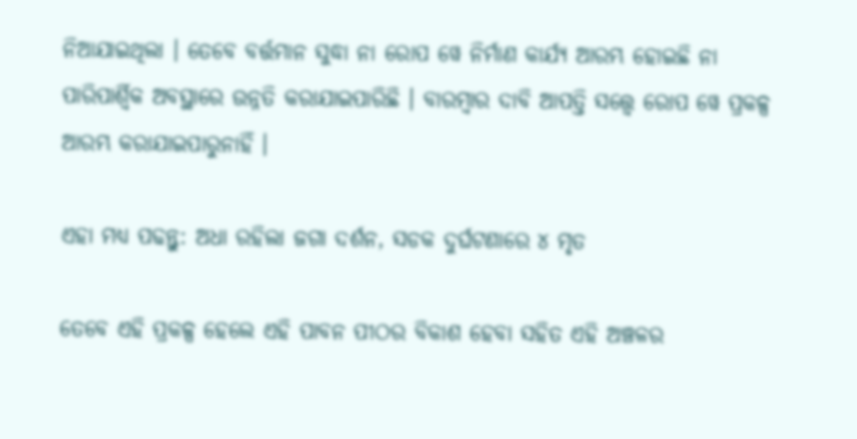ନିଆଯାଇଥିଲା । ତେବେ ବର୍ତ୍ତମାନ ସୁଦ୍ଧା ନା ରୋପ ୱେ ନିର୍ମାଣ କାର୍ଯ୍ୟ ଆରମ୍ଭ ହୋଇଛି ନା ପାରିପାର୍ଶ୍ବିକ ଅବସ୍ଥାରେ ଉନ୍ନତି କରାଯାଇପାରିଛି । ବାରମ୍ବାର ଦାବି ଆପତ୍ତି ସତ୍ତ୍ବେ ରୋପ ୱେ ପ୍ରକଳ୍ପ ଆରମ୍ଭ କରାଯାଇପାରୁନାହିଁ ।

ଏହା ମଧ୍ୟ ପଢନ୍ତୁ: ଅଧା ରହିଲା ଜଗା ଦର୍ଶନ, ସଡକ ଦୁର୍ଘଟଣାରେ ୪ ମୃତ

ତେବେ ଏହି ପ୍ରକଳ୍ପ ହେଲେ ଏହି ପାବନ ପୀଠର ବିକାଶ ହେବା ସହିତ ଏହି ଅଞ୍ଚଳର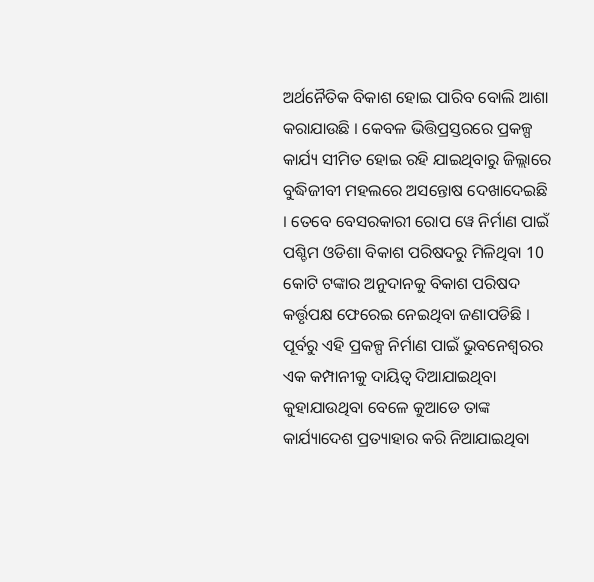ଅର୍ଥନୈତିକ ବିକାଶ ହୋଇ ପାରିବ ବୋଲି ଆଶା କରାଯାଉଛି । କେବଳ ଭିତ୍ତିପ୍ରସ୍ତରରେ ପ୍ରକଳ୍ପ କାର୍ଯ୍ୟ ସୀମିତ ହୋଇ ରହି ଯାଇଥିବାରୁ ଜିଲ୍ଲାରେ ବୁଦ୍ଧିଜୀବୀ ମହଲରେ ଅସନ୍ତୋଷ ଦେଖାଦେଇଛି । ତେବେ ବେସରକାରୀ ରୋପ ୱେ ନିର୍ମାଣ ପାଇଁ ପଶ୍ଚିମ ଓଡିଶା ବିକାଶ ପରିଷଦରୁ ମିଳିଥିବା 10 କୋଟି ଟଙ୍କାର ଅନୁଦାନକୁ ବିକାଶ ପରିଷଦ କର୍ତ୍ତୃପକ୍ଷ ଫେରେଇ ନେଇଥିବା ଜଣାପଡିଛି । ପୂର୍ବରୁ ଏହି ପ୍ରକଳ୍ପ ନିର୍ମାଣ ପାଇଁ ଭୁବନେଶ୍ବରର ଏକ କମ୍ପାନୀକୁ ଦାୟିତ୍ବ ଦିଆଯାଇଥିବା କୁହାଯାଉଥିବା ବେଳେ କୁଆଡେ ତାଙ୍କ କାର୍ଯ୍ୟାଦେଶ ପ୍ରତ୍ୟାହାର କରି ନିଆଯାଇଥିବା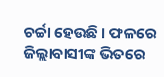ଚର୍ଚ୍ଚା ହେଉଛି । ଫଳରେ ଜିଲ୍ଲାବାସୀଙ୍କ ଭିତରେ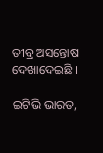ତୀବ୍ର ଅସନ୍ତୋଷ ଦେଖାଦେଇଛି ।

ଇଟିଭି ଭାରତ,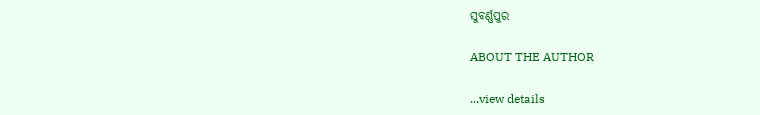ସୁବର୍ଣ୍ଣପୁର

ABOUT THE AUTHOR

...view details